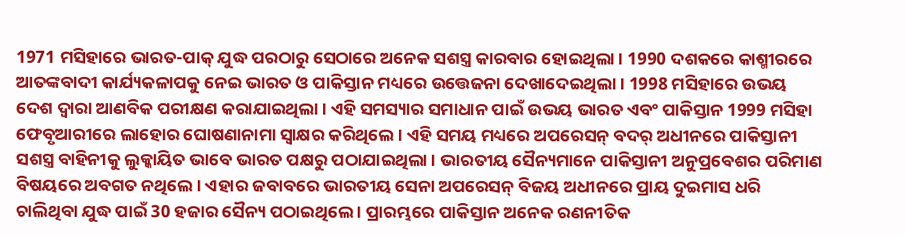1971 ମସିହାରେ ଭାରତ-ପାକ୍ ଯୁଦ୍ଧ ପରଠାରୁ ସେଠାରେ ଅନେକ ସଶସ୍ତ୍ର କାରବାର ହୋଇଥିଲା । 1990 ଦଶକରେ କାଶ୍ମୀରରେ ଆତଙ୍କବାଦୀ କାର୍ଯ୍ୟକଳାପକୁ ନେଇ ଭାରତ ଓ ପାକିସ୍ତାନ ମଧ୍ୟରେ ଉତ୍ତେଜନା ଦେଖାଦେଇଥିଲା । 1998 ମସିହାରେ ଉଭୟ ଦେଶ ଦ୍ବାରା ଆଣବିକ ପରୀକ୍ଷଣ କରାଯାଇଥିଲା । ଏହି ସମସ୍ୟାର ସମାଧାନ ପାଇଁ ଉଭୟ ଭାରତ ଏବଂ ପାକିସ୍ତାନ 1999 ମସିହା ଫେବୃଆରୀରେ ଲାହୋର ଘୋଷଣାନାମା ସ୍ୱାକ୍ଷର କରିଥିଲେ । ଏହି ସମୟ ମଧ୍ୟରେ ଅପରେସନ୍ ବଦର୍ ଅଧୀନରେ ପାକିସ୍ତାନୀ ସଶସ୍ତ୍ର ବାହିନୀକୁ ଲୁକ୍କାୟିତ ଭାବେ ଭାରତ ପକ୍ଷରୁ ପଠାଯାଇଥିଲା । ଭାରତୀୟ ସୈନ୍ୟମାନେ ପାକିସ୍ତାନୀ ଅନୁପ୍ରବେଶର ପରିମାଣ ବିଷୟରେ ଅବଗତ ନଥିଲେ । ଏହାର ଜବାବରେ ଭାରତୀୟ ସେନା ଅପରେସନ୍ ବିଜୟ ଅଧୀନରେ ପ୍ରାୟ ଦୁଇମାସ ଧରି ଚାଲିଥିବା ଯୁଦ୍ଧ ପାଇଁ 30 ହଜାର ସୈନ୍ୟ ପଠାଇଥିଲେ । ପ୍ରାରମ୍ଭରେ ପାକିସ୍ତାନ ଅନେକ ରଣନୀତିକ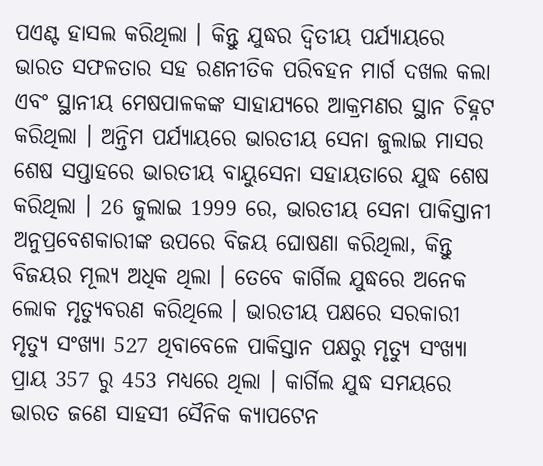ପଏଣ୍ଟ ହାସଲ କରିଥିଲା । କିନ୍ତୁ ଯୁଦ୍ଧର ଦ୍ୱିତୀୟ ପର୍ଯ୍ୟାୟରେ ଭାରତ ସଫଳତାର ସହ ରଣନୀତିକ ପରିବହନ ମାର୍ଗ ଦଖଲ କଲା ଏବଂ ସ୍ଥାନୀୟ ମେଷପାଳକଙ୍କ ସାହାଯ୍ୟରେ ଆକ୍ରମଣର ସ୍ଥାନ ଚିହ୍ନଟ କରିଥିଲା । ଅନ୍ତିମ ପର୍ଯ୍ୟାୟରେ ଭାରତୀୟ ସେନା ଜୁଲାଇ ମାସର ଶେଷ ସପ୍ତାହରେ ଭାରତୀୟ ବାୟୁସେନା ସହାୟତାରେ ଯୁଦ୍ଧ ଶେଷ କରିଥିଲା । 26 ଜୁଲାଇ 1999 ରେ, ଭାରତୀୟ ସେନା ପାକିସ୍ତାନୀ ଅନୁପ୍ରବେଶକାରୀଙ୍କ ଉପରେ ବିଜୟ ଘୋଷଣା କରିଥିଲା, କିନ୍ତୁ ବିଜୟର ମୂଲ୍ୟ ଅଧିକ ଥିଲା । ତେବେ କାର୍ଗିଲ ଯୁଦ୍ଧରେ ଅନେକ ଲୋକ ମୃତ୍ୟୁବରଣ କରିଥିଲେ । ଭାରତୀୟ ପକ୍ଷରେ ସରକାରୀ ମୃତ୍ୟୁ ସଂଖ୍ୟା 527 ଥିବାବେଳେ ପାକିସ୍ତାନ ପକ୍ଷରୁ ମୃତ୍ୟୁ ସଂଖ୍ୟା ପ୍ରାୟ 357 ରୁ 453 ମଧ୍ୟରେ ଥିଲା । କାର୍ଗିଲ ଯୁଦ୍ଧ ସମୟରେ ଭାରତ ଜଣେ ସାହସୀ ସୈନିକ କ୍ୟାପଟେନ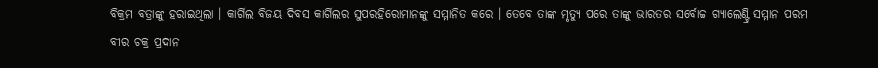ବିକ୍ରମ ବତ୍ରାଙ୍କୁ ହରାଇଥିଲା । କାର୍ଗିଲ ବିଜୟ ଦିବସ କାର୍ଗିଲର ସୁପରହିରୋମାନଙ୍କୁ ସମ୍ମାନିତ କରେ । ତେବେ ତାଙ୍କ ମୃତ୍ୟୁ ପରେ ତାଙ୍କୁ ଭାରତର ସର୍ବୋଚ୍ଚ ଗ୍ୟାଲେଣ୍ଟ୍ରି ସମ୍ମାନ ପରମ ବୀର ଚକ୍ର ପ୍ରଦାନ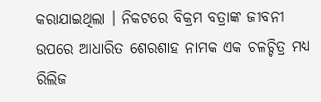କରାଯାଇଥିଲା । ନିକଟରେ ବିକ୍ରମ ବତ୍ରାଙ୍କ ଜୀବନୀ ଉପରେ ଆଧାରିତ ଶେରଶାହ ନାମକ ଏକ ଚଳଚ୍ଚିତ୍ର ମଧ୍ୟ ରିଲିଜ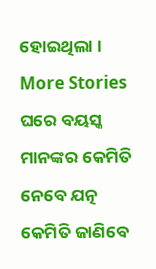ହୋଇଥିଲା ।
More Stories
ଘରେ ବୟସ୍କ ମାନଙ୍କର କେମିତି ନେବେ ଯତ୍ନ
କେମିତି ଜାଣିବେ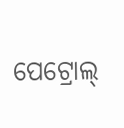ପେଟ୍ରୋଲ୍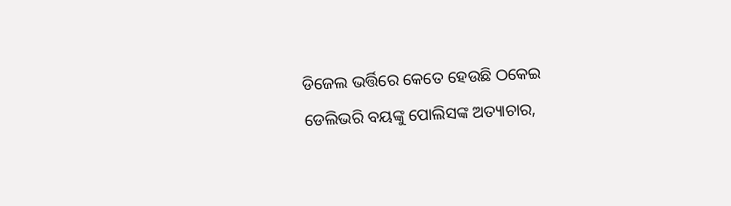ଡିଜେଲ ଭର୍ତ୍ତିରେ କେତେ ହେଉଛି ଠକେଇ
ଡେଲିଭରି ବୟଙ୍କୁ ପୋଲିସଙ୍କ ଅତ୍ୟାଚାର,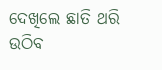ଦେଖିଲେ ଛାତି ଥରି ଉଠିବ